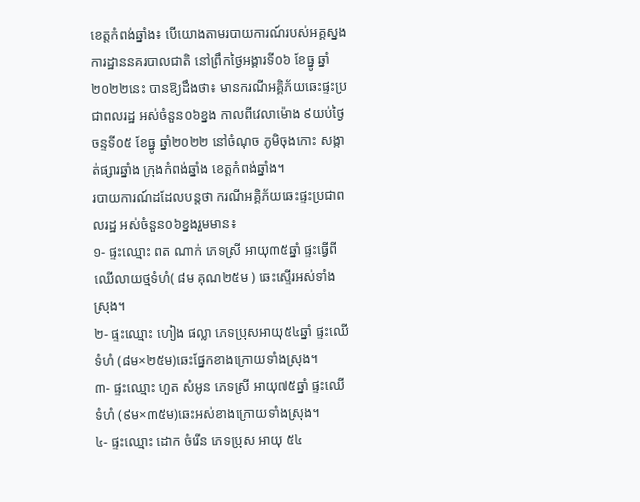ខេត្តកំពង់ឆ្នាំង៖ បេីយោងតាមរបាយការណ៍របស់អគ្គស្នងការដ្ឋាននគរបាលជាតិ នៅព្រឹកថ្ងៃអង្គារទី០៦ ខែធ្នូ ឆ្នាំ២០២២នេះ បានឱ្យដឹងថា៖ មានករណីអគ្គិភ័យឆេះផ្ទះប្រជាពលរដ្ឋ អស់ចំនួន០៦ខ្នង កាលពីវេលាម៉ោង ៩យប់ថ្ងៃចន្ទទី០៥ ខែធ្នូ ឆ្នាំ២០២២ នៅចំណុច ភូមិចុងកោះ សង្កាត់ផ្សារឆ្នាំង ក្រុងកំពង់ឆ្នាំង ខេត្តកំពង់ឆ្នាំង។
របាយការណ៍ដដែលបន្តថា ករណីអគ្គិភ័យឆេះផ្ទះប្រជាពលរដ្ឋ អស់ចំនួន០៦ខ្នងរួមមាន៖
១- ផ្ទះឈ្មោះ ពត ណាក់ ភេទស្រី អាយុ៣៥ឆ្នាំ ផ្ទះធ្វើពីឈើលាយថ្មទំហំ( ៨ម គុណ២៥ម ) ឆេះស្ទើរអស់ទាំងស្រុង។
២- ផ្ទះឈ្មោះ ហៀង ផល្លា ភេទប្រុសអាយុ៥៤ឆ្នាំ ផ្ទះឈើទំហំ (៨ម×២៥ម)ឆេះផ្នែកខាងក្រោយទាំងស្រុង។
៣- ផ្ទះឈ្មោះ ហួត សំអូន ភេទស្រី អាយុ៧៥ឆ្នាំ ផ្ទះឈើទំហំ (៩ម×៣៥ម)ឆេះអស់ខាងក្រោយទាំងស្រុង។
៤- ផ្ទះឈ្មោះ ដោក ចំរើន ភេទប្រុស អាយុ ៥៤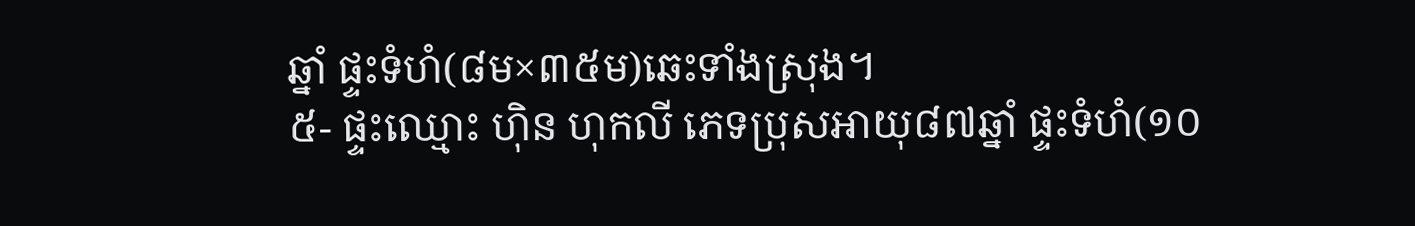ឆ្នាំ ផ្ទះទំហំ(៨ម×៣៥ម)ឆេះទាំងស្រុង។
៥- ផ្ទះឈ្មោះ ហ៊ិន ហុកលី ភេទប្រុសអាយុ៨៧ឆ្នាំ ផ្ទះទំហំ(១០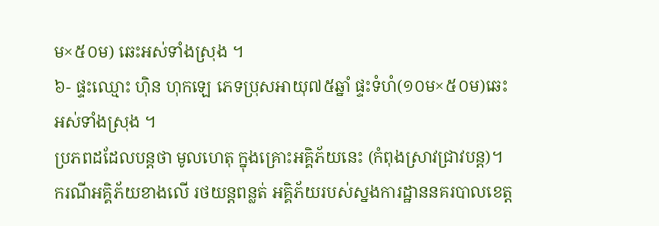ម×៥០ម) ឆេះអស់ទាំងស្រុង ។
៦- ផ្ទះឈ្មោះ ហ៊ិន ហុកឡេ ភេទប្រុសអាយុ៧៥ឆ្នាំ ផ្ទះទំហំ(១០ម×៥០ម)ឆេះអស់ទាំងស្រុង ។
ប្រភពដដែលបន្តថា មូលហេតុ ក្នុងគ្រោះអគ្គិភ័យនេះ (កំពុងស្រាវជ្រាវបន្ត)។
ករណីអគ្គិភ័យខាងលើ រថយន្តពន្លត់ អគ្គិភ័យរបស់ស្នងការដ្ឋាននគរបាលខេត្ត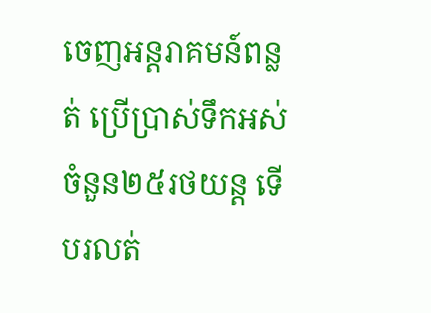ចេញអន្តរាគមន៍ពន្លត់ ប្រើប្រាស់ទឹកអស់ចំនួន២៥រថយន្ត ទើបរលត់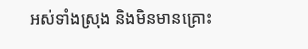អស់ទាំងស្រុង និងមិនមានគ្រោះ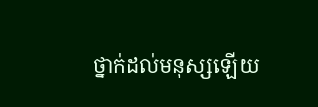ថ្នាក់ដល់មនុស្សឡើយ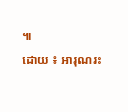៕
ដោយ ៖ អារុណរះ